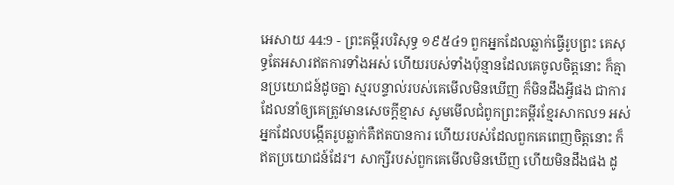អេសាយ 44:9 - ព្រះគម្ពីរបរិសុទ្ធ ១៩៥៤9 ពួកអ្នកដែលឆ្លាក់ធ្វើរូបព្រះ គេសុទ្ធតែអសារឥតការទាំងអស់ ហើយរបស់ទាំងប៉ុន្មានដែលគេចូលចិត្តនោះ ក៏គ្មានប្រយោជន៍ដូចគ្នា ស្មរបន្ទាល់របស់គេមើលមិនឃើញ ក៏មិនដឹងអ្វីផង ជាការដែលនាំឲ្យគេត្រូវមានសេចក្ដីខ្មាស សូមមើលជំពូកព្រះគម្ពីរខ្មែរសាកល9 អស់អ្នកដែលបង្កើតរូបឆ្លាក់គឺឥតបានការ ហើយរបស់ដែលពួកគេពេញចិត្តនោះ ក៏ឥតប្រយោជន៍ដែរ។ សាក្សីរបស់ពួកគេមើលមិនឃើញ ហើយមិនដឹងផង ដូ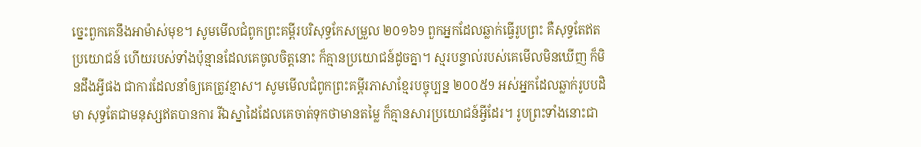ច្នេះពួកគេនឹងអាម៉ាស់មុខ។ សូមមើលជំពូកព្រះគម្ពីរបរិសុទ្ធកែសម្រួល ២០១៦9 ពួកអ្នកដែលឆ្លាក់ធ្វើរូបព្រះ គឺសុទ្ធតែឥតប្រយោជន៍ ហើយរបស់ទាំងប៉ុន្មានដែលគេចូលចិត្តនោះ ក៏គ្មានប្រយោជន៍ដូចគ្នា។ ស្មរបន្ទាល់របស់គេមើលមិនឃើញ ក៏មិនដឹងអ្វីផង ជាការដែលនាំឲ្យគេត្រូវខ្មាស។ សូមមើលជំពូកព្រះគម្ពីរភាសាខ្មែរបច្ចុប្បន្ន ២០០៥9 អស់អ្នកដែលឆ្លាក់រូបបដិមា សុទ្ធតែជាមនុស្សឥតបានការ រីឯស្នាដៃដែលគេចាត់ទុកថាមានតម្លៃ ក៏គ្មានសារប្រយោជន៍អ្វីដែរ។ រូបព្រះទាំងនោះជា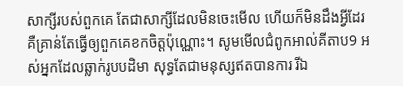សាក្សីរបស់ពួកគេ តែជាសាក្សីដែលមិនចេះមើល ហើយក៏មិនដឹងអ្វីដែរ គឺគ្រាន់តែធ្វើឲ្យពួកគេខកចិត្តប៉ុណ្ណោះ។ សូមមើលជំពូកអាល់គីតាប9 អស់អ្នកដែលឆ្លាក់រូបបដិមា សុទ្ធតែជាមនុស្សឥតបានការ រីឯ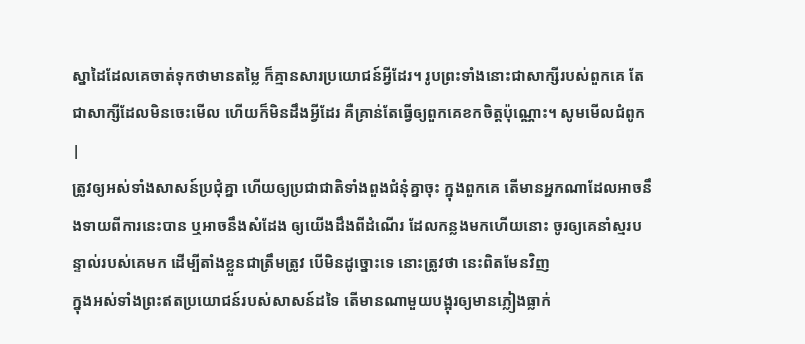ស្នាដៃដែលគេចាត់ទុកថាមានតម្លៃ ក៏គ្មានសារប្រយោជន៍អ្វីដែរ។ រូបព្រះទាំងនោះជាសាក្សីរបស់ពួកគេ តែជាសាក្សីដែលមិនចេះមើល ហើយក៏មិនដឹងអ្វីដែរ គឺគ្រាន់តែធ្វើឲ្យពួកគេខកចិត្តប៉ុណ្ណោះ។ សូមមើលជំពូក |
ត្រូវឲ្យអស់ទាំងសាសន៍ប្រជុំគ្នា ហើយឲ្យប្រជាជាតិទាំងពួងជំនុំគ្នាចុះ ក្នុងពួកគេ តើមានអ្នកណាដែលអាចនឹងទាយពីការនេះបាន ឬអាចនឹងសំដែង ឲ្យយើងដឹងពីដំណើរ ដែលកន្លងមកហើយនោះ ចូរឲ្យគេនាំស្មរបន្ទាល់របស់គេមក ដើម្បីតាំងខ្លួនជាត្រឹមត្រូវ បើមិនដូច្នោះទេ នោះត្រូវថា នេះពិតមែនវិញ
ក្នុងអស់ទាំងព្រះឥតប្រយោជន៍របស់សាសន៍ដទៃ តើមានណាមួយបង្អុរឲ្យមានភ្លៀងធ្លាក់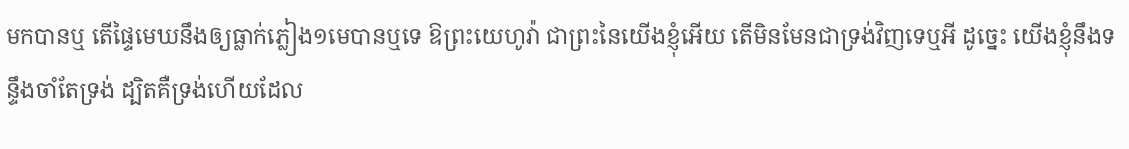មកបានឬ តើផ្ទៃមេឃនឹងឲ្យធ្លាក់ភ្លៀង១មេបានឬទេ ឱព្រះយេហូវ៉ា ជាព្រះនៃយើងខ្ញុំអើយ តើមិនមែនជាទ្រង់វិញទេឬអី ដូច្នេះ យើងខ្ញុំនឹងទន្ទឹងចាំតែទ្រង់ ដ្បិតគឺទ្រង់ហើយដែល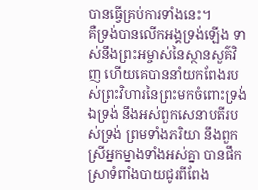បានធ្វើគ្រប់ការទាំងនេះ។
គឺទ្រង់បានលើកអង្គទ្រង់ឡើង ទាស់នឹងព្រះអម្ចាស់នៃស្ថានសួគ៌វិញ ហើយគេបាននាំយកពែងរបស់ព្រះវិហារនៃព្រះមកចំពោះទ្រង់ ឯទ្រង់ នឹងអស់ពួកសេនាបតីរបស់ទ្រង់ ព្រមទាំងភរិយា នឹងពួកស្រីអ្នកម្នាងទាំងអស់គ្នា បានផឹកស្រាទំពាំងបាយជូរពីពែង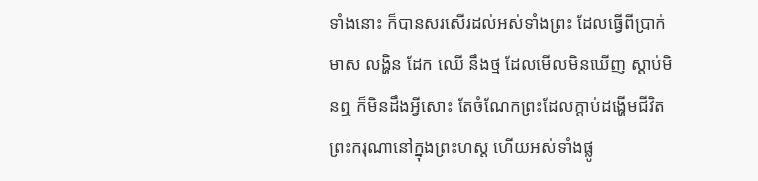ទាំងនោះ ក៏បានសរសើរដល់អស់ទាំងព្រះ ដែលធ្វើពីប្រាក់ មាស លង្ហិន ដែក ឈើ នឹងថ្ម ដែលមើលមិនឃើញ ស្តាប់មិនឮ ក៏មិនដឹងអ្វីសោះ តែចំណែកព្រះដែលក្តាប់ដង្ហើមជីវិតព្រះករុណានៅក្នុងព្រះហស្ត ហើយអស់ទាំងផ្លូ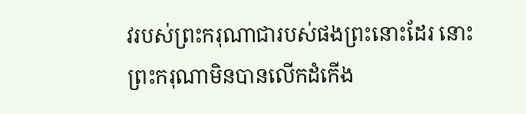វរបស់ព្រះករុណាជារបស់ផងព្រះនោះដែរ នោះព្រះករុណាមិនបានលើកដំកើង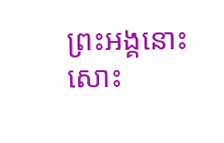ព្រះអង្គនោះសោះ